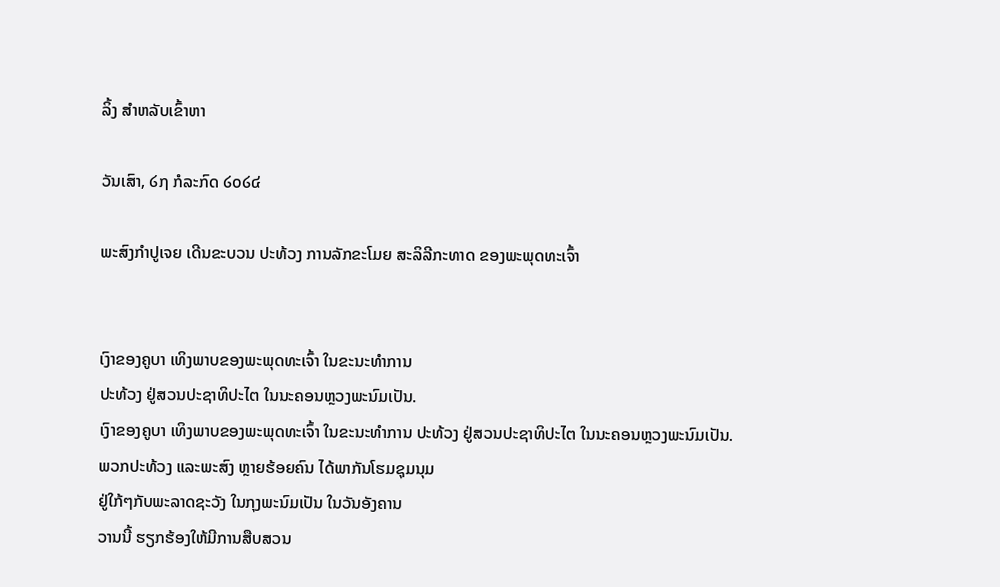ລິ້ງ ສຳຫລັບເຂົ້າຫາ

ວັນເສົາ, ໒໗ ກໍລະກົດ ໒໐໒໔

ພະສົງກໍາປູເຈຍ ເດີນຂະບວນ ປະທ້ວງ ການລັກຂະໂມຍ ສະລິລີກະທາດ ຂອງພະພຸດທະເຈົ້າ


ເງົາຂອງຄູບາ ເທິງພາບຂອງພະພຸດທະເຈົ້າ ໃນຂະນະທໍາການ
ປະທ້ວງ ຢູ່ສວນປະຊາທິປະໄຕ ໃນນະຄອນຫຼວງພະນົມເປັນ.
ເງົາຂອງຄູບາ ເທິງພາບຂອງພະພຸດທະເຈົ້າ ໃນຂະນະທໍາການ ປະທ້ວງ ຢູ່ສວນປະຊາທິປະໄຕ ໃນນະຄອນຫຼວງພະນົມເປັນ.
ພວກປະທ້ວງ ແລະພະສົງ ຫຼາຍຮ້ອຍຄົນ ໄດ້ພາກັນໂຮມຊຸມນຸມ
ຢູ່ໃກ້ໆກັບພະລາດຊະວັງ ໃນກຸງພະນົມເປັນ ໃນວັນອັງຄານ
ວານນີ້ ຮຽກຮ້ອງໃຫ້ມີການສືບສວນ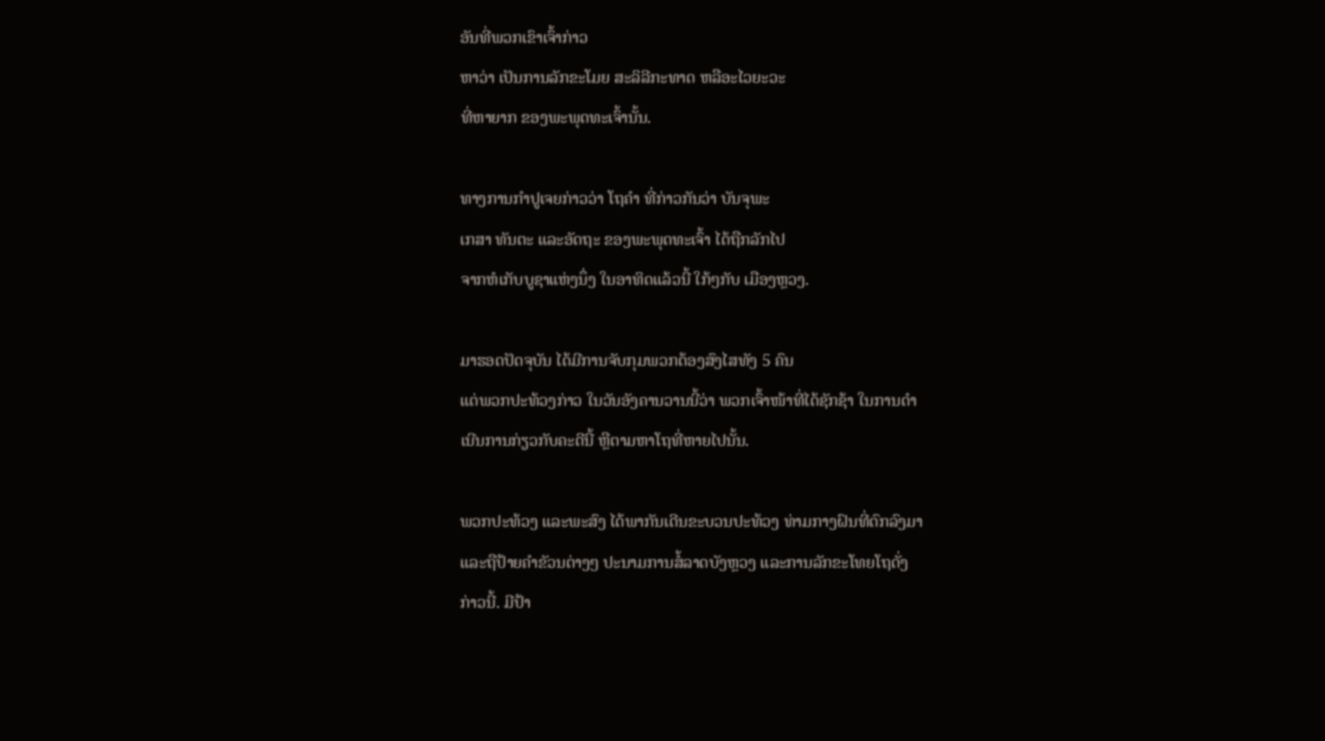ອັນທີ່ພວກເຂົາເຈົ້າກ່າວ
ຫາວ່າ ເປັນການລັກຂະໂມຍ ສະລິລີກະທາດ ຫລືອະໄວຍະວະ
ທີ່ຫາຍາກ ຂອງພະພຸດທະເຈົ້ານັ້ນ.

ທາງການກໍາປູເຈຍກ່າວວ່າ ໂຖຄໍາ ທີ່ກ່າວກັນວ່າ ບັນຈຸພະ
ເກສາ ທັນຕະ ແລະອັດຖະ ຂອງພະພຸດທະເຈົ້າ ໄດ້ຖືກລັກໄປ
ຈາກຫໍເກັບບູຊາແຫ່ງນຶ່ງ ໃນອາທິດແລ້ວນີ້ ໃກ້ໆກັບ ເມືອງຫຼວງ.

ມາຮອດປັດຈຸບັນ ໄດ້ມີການຈັບກຸມພວກຕ້ອງສົງໄສທັງ 5 ຄົນ
ແຕ່ພວກປະທ້ວງກ່າວ ໃນວັນອັງຄານວານນີ້ວ່າ ພວກເຈົ້າໜ້າທີ່ໄດ້ຊັກຊ້າ ໃນການດໍາ
ເນີນການກ່ຽວກັບຄະດີນີ້ ຫຼືຕາມຫາໂຖທີ່ຫາຍໄປນັ້ນ.

ພວກປະທ້ວງ ແລະພະສົງ ໄດ້ພາກັນເດີນຂະບວນປະທ້ວງ ທ່າມກາງຝົນທີ່ຕົກລົງມາ
ແລະຖືປ້າຍຄໍາຂັວນຕ່າງໆ ປະນາມການສໍ້ລາດບັງຫຼວງ ແລະການລັກຂະໂທຍໂຖດັ່ງ
ກ່າວນີ້. ມີປ້າ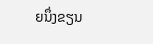ຍນຶ່ງຂຽນ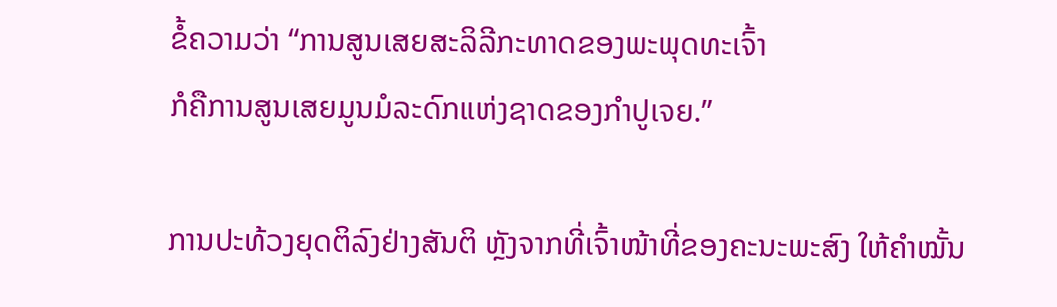ຂໍ້ຄວາມວ່າ “ການສູນເສຍສະລິລີກະທາດຂອງພະພຸດທະເຈົ້າ
ກໍຄືການສູນເສຍມູນມໍລະດົກແຫ່ງຊາດຂອງກໍາປູເຈຍ.”

ການປະທ້ວງຍຸດຕິລົງຢ່າງສັນຕິ ຫຼັງຈາກທີ່ເຈົ້າໜ້າທີ່ຂອງຄະນະພະສົງ ໃຫ້ຄໍາໝັ້ນ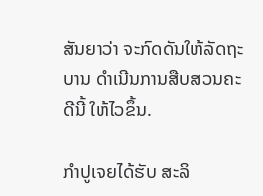ສັນຍາວ່າ ຈະກົດດັນໃຫ້ລັດຖະບານ ດໍາເນີນການສືບສວນຄະດີນີ້ ໃຫ້ໄວຂຶ້ນ.

ກໍາປູເຈຍໄດ້ຮັບ ສະລິ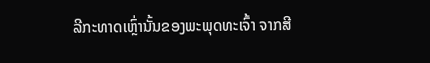ລີກະທາດເຫຼົ່ານັ້ນຂອງພະພຸດທະເຈົ້າ ຈາກສີ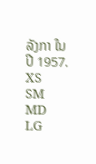ລັງກາ ໃນປີ 1957.
XS
SM
MD
LG